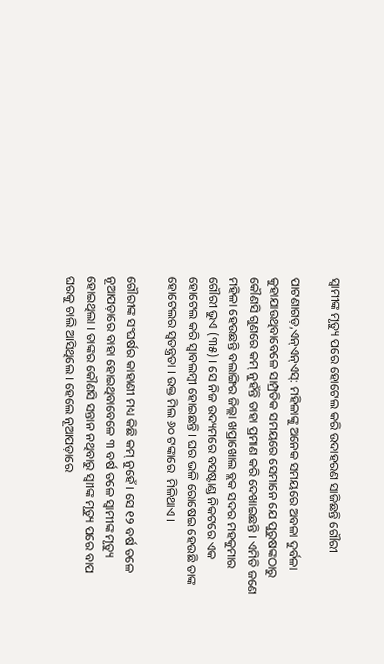ସ୍ୱାମୀଙ୍କ ମୃତ୍ୟୁ ପରେ ହୋଟେଲ କରି ଉଦାହରଣ ସାଜିଛନ୍ତି ଗୌରୀ

ପାଟଣାଗଡ଼,ଏନ୍‌ଏନ୍‌ଏସ୍‌: ମହିଳାଙ୍କୁ ଅନେକ ସମୟରେ ଅବଳା ଦୁର୍ବଳା କୁହାଯାଉଥିବାବେଳେ ସାମ୍ପ୍ରତିକ ସମୟରେ ସେମାନେ ଯେ ପୁରୁଷଙ୍କଠାରୁ କୌଣସି ଗୁଣରେ କମ୍ ନୁହଁନ୍ତି ତାହା ପ୍ରମାଣ କରି ଦେଖାଇଛନ୍ତି । ଏମିତି ଜଣେ ମହିଳା ହେଉଛନ୍ତି ବଲାଙ୍ଗିର ଜିଲ୍ଲା ଖପ୍ରାଖୋଲ ବ୍ଲକ ସଦର ମହକୁମାର ଗୌରୀ ଭୁଏ (୩୫) । ସେ ନିଜ ଉଦ୍ୟମରେ ବସଷ୍ଟାଣ୍ଡ ନିକଟରେ ଏକ ହୋଟେଲ କରି ସ୍ୱାବଲମ୍ବୀ ହୋଇଛନ୍ତି । ଘର ଭଳି ରୋଷେଇ ହେଉଛି ତାଙ୍କ ହୋଟେଲର ସ୍ୱତନ୍ତ୍ରତା । ଉକ୍ତ ମିଲ ୬୦ ଟଙ୍କାରେ  ମିଳିଥାଏ ।

ଗୌରୀଙ୍କ ସଂଘର୍ଷର କାହାଣୀ ମଧ୍ୟ କିଛି କମ୍ ନୁହେଁ । ସେ ୧୨ ବର୍ଷ ତଳେ ନୂଆପଡ଼ାରେ ବାହା ହୋଇଥିବାବେଳେ ୩ ବର୍ଷ ତଳେ ସ୍ୱାମୀଙ୍କ ମୃତ୍ୟୁ ହୋଇଥିଲା । ତାଙ୍କର କୌଣସି ସନ୍ତାନ ନଥିବାରୁ ସ୍ୱାୀଙ୍କ ମୃତ୍ୟୁ ପରେ ବାପ ଘରକୁ ଚାଲି ଆସିଥିଲେ । ହେଲେ ନୂଆପଡ଼ାରେ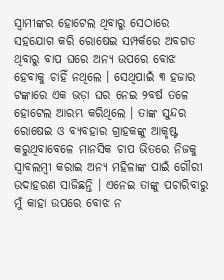ସ୍ୱାମୀଙ୍କର ହୋଟେଲ ଥିବାରୁ ସେଠାରେ ସହଯୋଗ କରି ରୋଷେଇ ସମ୍ପର୍କରେ ଅବଗତ ଥିବାରୁ ବାପ ଘରେ ଅନ୍ୟ ଉପରେ ବୋଝ ହେବାକୁ ଚାହିଁ ନଥିଲେ । ସେଥିପାଇଁ ୩ ହଜାର ଟଙ୍କାରେ ଏକ ଭଡ଼ା ଘର ନେଇ ୨ବର୍ଷ ତଳେ ହୋଟେଲ ଆରମ୍ଭ କରିଥିଲେ । ତାଙ୍କ ସୁନ୍ଦର ରୋଷେଇ ଓ ବ୍ୟବହାର ଗ୍ରାହକଙ୍କୁ ଆକୃଷ୍ଟ କରୁଥିବାବେଳେ ମାନସିକ ଚାପ ଭିତରେ ନିଜକୁ ସ୍ୱାବଲମ୍ବୀ କରାଇ ଅନ୍ୟ ମହିଳାଙ୍କ ପାଇଁ ଗୌରୀ ଉଦାହରଣ ସାଜିଛନ୍ତି । ଏନେଇ ତାଙ୍କୁ ପଚାରିବାରୁ ମୁଁ କାହା ଉପରେ ବୋଝ ନ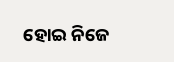ହୋଇ ନିଜେ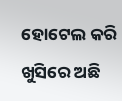ହୋଟେଲ କରି ଖୁସିରେ ଅଛି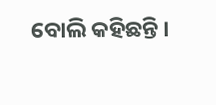ବୋଲି କହିଛନ୍ତି ।